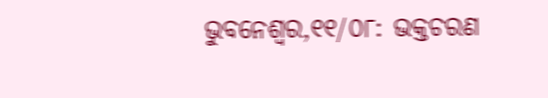ଭୁବନେଶ୍ୱର,୧୧/୦୮: ଭକ୍ତଚରଣ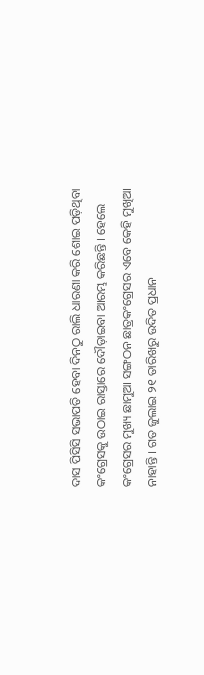ଦାସ ପିସିସି ସଭାପତି ହେବା ଦିନଠୁ ରାଲି ଧାରଣା କରି ଶୋଇ ପଡ଼ିଥିବା କଂଗ୍ରେସକୁ ଉଠାଇ ରାସ୍ତାରେ ଦୌଡ଼ାଇବା ଆରମ୍ଭ କରିଛନ୍ତି । ହେଲେ କଂଗ୍ରେସର ମୁଖ୍ୟ ଛାମୁଆ ସଙ୍ଗଠନ ଛାତ୍ରକଂଗ୍ରେସର ଏବେ କେହି ମୁଖିଆ ନାହାନ୍ତି । ଗତ ଜୁଲାଇ ୨୧ ତାରିଖରୁ ଉଦିତ ପ୍ରଧାନ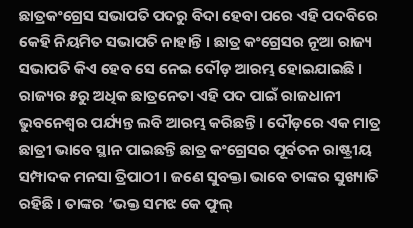ଛାତ୍ରକଂଗ୍ରେସ ସଭାପତି ପଦରୁ ବିଦା ହେବା ପରେ ଏହି ପଦବିରେ କେହି ନିୟମିତ ସଭାପତି ନାହାନ୍ତି । ଛାତ୍ର କଂଗ୍ରେସର ନୂଆ ରାଜ୍ୟ ସଭାପତି କିଏ ହେବ ସେ ନେଇ ଦୌଡ଼ ଆରମ୍ଭ ହୋଇଯାଇଛି ।
ରାଜ୍ୟର ୫ରୁ ଅଧିକ ଛାତ୍ରନେତା ଏହି ପଦ ପାଇଁ ରାଜଧାନୀ ଭୁବନେଶ୍ୱର ପର୍ଯ୍ୟନ୍ତ ଲବି ଆରମ୍ଭ କରିଛନ୍ତି । ଦୌଡ଼ରେ ଏକ ମାତ୍ର ଛାତ୍ରୀ ଭାବେ ସ୍ଥାନ ପାଇଛନ୍ତି ଛାତ୍ର କଂଗ୍ରେସର ପୂର୍ବତନ ରାଷ୍ଟ୍ରୀୟ ସମ୍ପାଦକ ମନସା ତ୍ରିପାଠୀ । ଜଣେ ସୁବକ୍ତା ଭାବେ ତାଙ୍କର ସୁଖ୍ୟାତି ରହିଛି । ତାଙ୍କର ‘ଭକ୍ତ ସମଝ କେ ଫୁଲ୍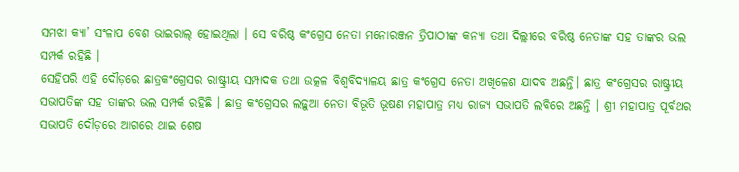ସମଝା କ୍ୟା’ ସଂଳାପ ବେଶ ଭାଇରାଲ୍ ହୋଇଥିଲା । ସେ ବରିଷ୍ଠ କଂଗ୍ରେସ ନେତା ମନୋରଞ୍ଜନ ତ୍ରିପାଠୀଙ୍କ କନ୍ୟା ତଥା ଦିଲ୍ଲୀରେ ବରିଷ୍ଠ ନେତାଙ୍କ ସହ ତାଙ୍କର ଭଲ ସମ୍ପର୍କ ରହିଛି ।
ସେହିପରି ଏହି ଦୌଡ଼ରେ ଛାତ୍ରକଂଗ୍ରେସର ରାଷ୍ଟ୍ରୀୟ ସମ୍ପାଦକ ତଥା ଉତ୍କଳ ବିଶ୍ୱବିଦ୍ୟାଳୟ ଛାତ୍ର କଂଗ୍ରେସ ନେତା ଅଖିଳେଶ ଯାଦବ ଅଛନ୍ତି। ଛାତ୍ର କଂଗ୍ରେସର ରାଷ୍ଟ୍ରୀୟ ସଭାପତିଙ୍କ ସହ ତାଙ୍କର ଭଲ ସମ୍ପର୍କ ରହିଛି । ଛାତ୍ର କଂଗ୍ରେସର ଲଢ଼ୁଆ ନେତା ବିଭୂତି ଭୂଷଣ ମହାପାତ୍ର ମଧ୍ୟ ରାଜ୍ୟ ସଭାପତି ଲବିରେ ଅଛନ୍ତି । ଶ୍ରୀ ମହାପାତ୍ର ପୂର୍ବଥର ସଭାପତି ଦୌଡ଼ରେ ଆଗରେ ଥାଇ ଶେଷ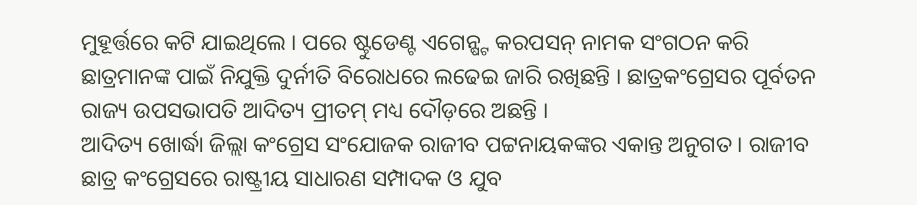ମୁହୂର୍ତ୍ତରେ କଟି ଯାଇଥିଲେ । ପରେ ଷ୍ଟୁଡେଣ୍ଟ ଏଗେନ୍ଷ୍ଟ କରପସନ୍ ନାମକ ସଂଗଠନ କରି ଛାତ୍ରମାନଙ୍କ ପାଇଁ ନିଯୁକ୍ତି ଦୁର୍ନୀତି ବିରୋଧରେ ଲଢେଇ ଜାରି ରଖିଛନ୍ତି । ଛାତ୍ରକଂଗ୍ରେସର ପୂର୍ବତନ ରାଜ୍ୟ ଉପସଭାପତି ଆଦିତ୍ୟ ପ୍ରୀତମ୍ ମଧ୍ୟ ଦୌଡ଼ରେ ଅଛନ୍ତି ।
ଆଦିତ୍ୟ ଖୋର୍ଦ୍ଧା ଜିଲ୍ଲା କଂଗ୍ରେସ ସଂଯୋଜକ ରାଜୀବ ପଟ୍ଟନାୟକଙ୍କର ଏକାନ୍ତ ଅନୁଗତ । ରାଜୀବ ଛାତ୍ର କଂଗ୍ରେସରେ ରାଷ୍ଟ୍ରୀୟ ସାଧାରଣ ସମ୍ପାଦକ ଓ ଯୁବ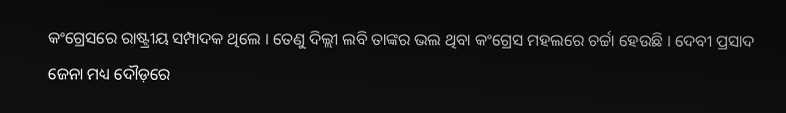କଂଗ୍ରେସରେ ରାଷ୍ଟ୍ରୀୟ ସମ୍ପାଦକ ଥିଲେ । ତେଣୁ ଦିଲ୍ଲୀ ଲବି ତାଙ୍କର ଭଲ ଥିବା କଂଗ୍ରେସ ମହଲରେ ଚର୍ଚ୍ଚା ହେଉଛି । ଦେବୀ ପ୍ରସାଦ ଜେନା ମଧ୍ୟ ଦୌଡ଼ରେ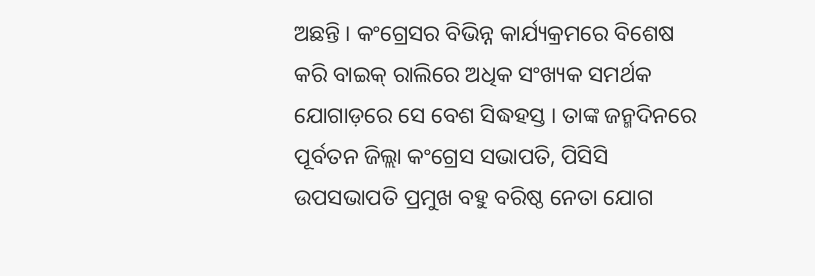ଅଛନ୍ତି । କଂଗ୍ରେସର ବିଭିନ୍ନ କାର୍ଯ୍ୟକ୍ରମରେ ବିଶେଷ କରି ବାଇକ୍ ରାଲିରେ ଅଧିକ ସଂଖ୍ୟକ ସମର୍ଥକ ଯୋଗାଡ଼ରେ ସେ ବେଶ ସିଦ୍ଧହସ୍ତ । ତାଙ୍କ ଜନ୍ମଦିନରେ ପୂର୍ବତନ ଜିଲ୍ଲା କଂଗ୍ରେସ ସଭାପତି, ପିସିସି ଉପସଭାପତି ପ୍ରମୁଖ ବହୁ ବରିଷ୍ଠ ନେତା ଯୋଗ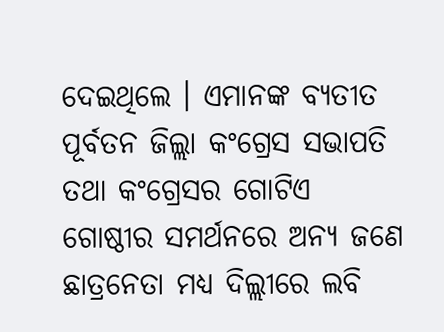ଦେଇଥିଲେ । ଏମାନଙ୍କ ବ୍ୟତୀତ ପୂର୍ବତନ ଜିଲ୍ଲା କଂଗ୍ରେସ ସଭାପତି ତଥା କଂଗ୍ରେସର ଗୋଟିଏ ଗୋଷ୍ଠୀର ସମର୍ଥନରେ ଅନ୍ୟ ଜଣେ ଛାତ୍ରନେତା ମଧ୍ୟ ଦିଲ୍ଲୀରେ ଲବି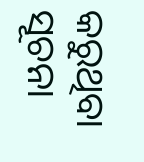କରୁଥିବା ସୂଚନା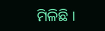ମିଳିଛି ।